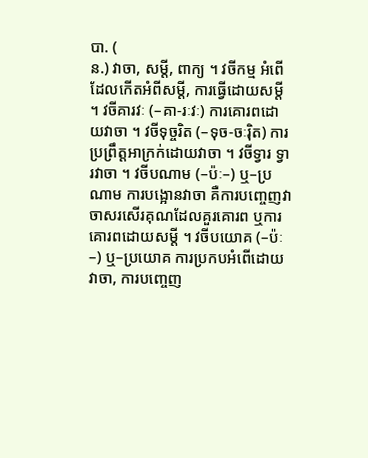បា. (
ន.) វាចា, សម្តី, ពាក្យ ។ វចីកម្ម អំពើដែលកើតអំពីសម្តី, ការធ្វើដោយសម្តី ។ វចីគារវៈ (–គា-រៈវៈ) ការគោរពដោយវាចា ។ វចីទុច្ចរិត (–ទុច-ចៈរ៉ិត) ការប្រព្រឹត្តអាក្រក់ដោយវាចា ។ វចីទ្វារ ទ្វារវាចា ។ វចីបណាម (–ប៉ៈ–) ឬ–ប្រណាម ការបង្អោនវាចា គឺការបញ្ចេញវាចាសរសើរគុណដែលគួរគោរព ឬការគោរពដោយសម្តី ។ វចីបយោគ (–ប៉ៈ–) ឬ–ប្រយោគ ការប្រកបអំពើដោយវាចា, ការបញ្ចេញ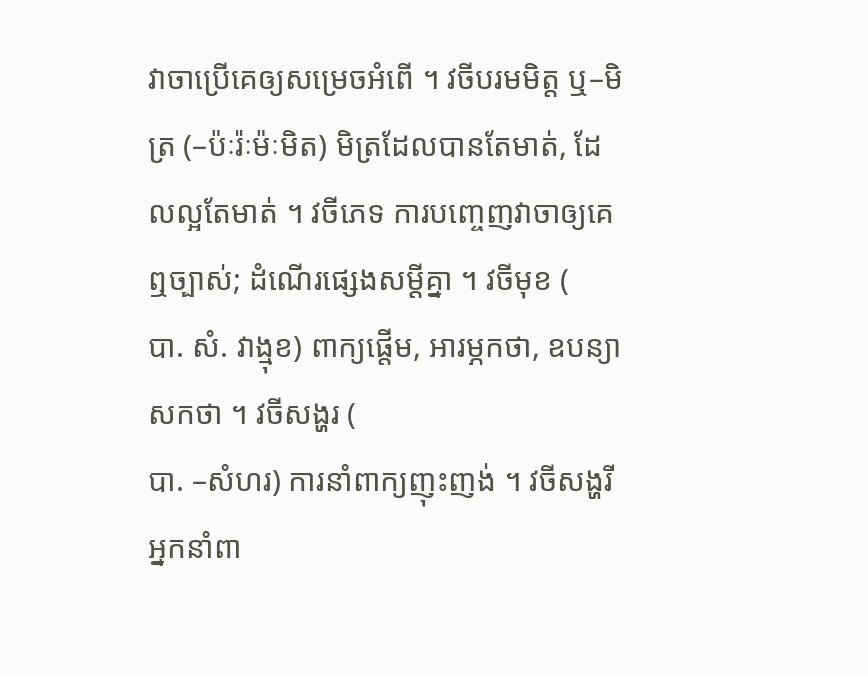វាចាប្រើគេឲ្យសម្រេចអំពើ ។ វចីបរមមិត្ត ឬ–មិត្រ (–ប៉ៈរ៉ៈម៉ៈមិត) មិត្រដែលបានតែមាត់, ដែលល្អតែមាត់ ។ វចីភេទ ការបញ្ចេញវាចាឲ្យគេឮច្បាស់; ដំណើរផ្សេងសម្តីគ្នា ។ វចីមុខ (
បា. សំ. វាង្មុខ) ពាក្យផ្តើម, អារម្ភកថា, ឧបន្យាសកថា ។ វចីសង្ហរ (
បា. –សំហរ) ការនាំពាក្យញុះញង់ ។ វចីសង្ហរី អ្នកនាំពា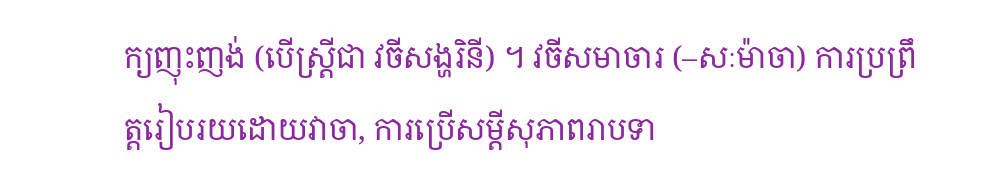ក្យញុះញង់ (បើស្ត្រីជា វចីសង្ហរិនី) ។ វចីសមាចារ (–សៈម៉ាចា) ការប្រព្រឹត្តរៀបរយដោយវាចា, ការប្រើសម្តីសុភាពរាបទា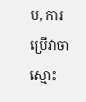ប, ការប្រើវាចាស្មោះ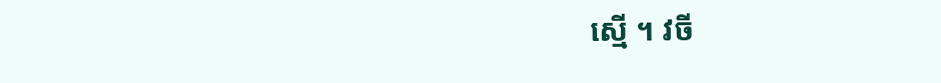ស្មើ ។ វចី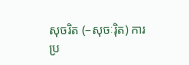សុចរិត (–សុចៈរ៉ិត) ការប្រ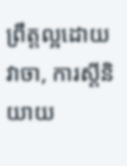ព្រឹត្តល្អដោយវាចា, ការស្តីនិយាយ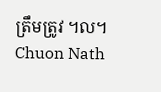ត្រឹមត្រូវ ។ល។
Chuon Nath